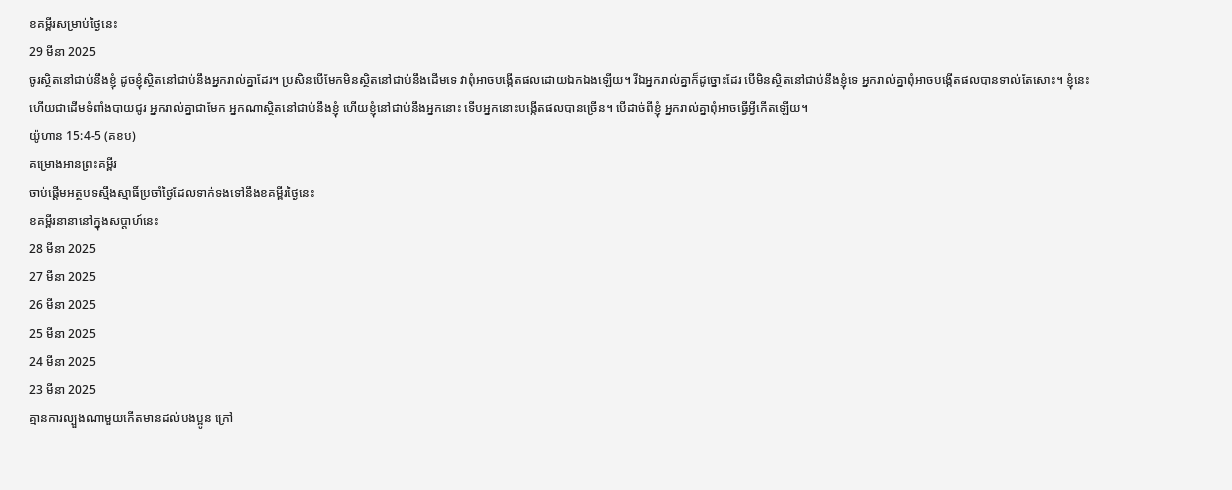ខគម្ពីរសម្រាប់ថ្ងៃនេះ
29 មីនា 2025
ចូរស្ថិតនៅជាប់នឹងខ្ញុំ ដូចខ្ញុំស្ថិតនៅជាប់នឹងអ្នករាល់គ្នាដែរ។ ប្រសិនបើមែកមិនស្ថិតនៅជាប់នឹងដើមទេ វាពុំអាចបង្កើតផលដោយឯកឯងឡើយ។ រីឯអ្នករាល់គ្នាក៏ដូច្នោះដែរ បើមិនស្ថិតនៅជាប់នឹងខ្ញុំទេ អ្នករាល់គ្នាពុំអាចបង្កើតផលបានទាល់តែសោះ។ ខ្ញុំនេះហើយជាដើមទំពាំងបាយជូរ អ្នករាល់គ្នាជាមែក អ្នកណាស្ថិតនៅជាប់នឹងខ្ញុំ ហើយខ្ញុំនៅជាប់នឹងអ្នកនោះ ទើបអ្នកនោះបង្កើតផលបានច្រើន។ បើដាច់ពីខ្ញុំ អ្នករាល់គ្នាពុំអាចធ្វើអ្វីកើតឡើយ។
យ៉ូហាន 15:4-5 (គខប)
គម្រោងអានព្រះគម្ពីរ
ចាប់ផ្ដើមអត្ថបទស្មឹងស្មាធិ៍ប្រចាំថ្ងៃដែលទាក់ទងទៅនឹងខគម្ពីរថ្ងៃនេះ
ខគម្ពីរនានានៅក្នុងសប្ដាហ៍នេះ
28 មីនា 2025
27 មីនា 2025
26 មីនា 2025
25 មីនា 2025
24 មីនា 2025
23 មីនា 2025
គ្មានការល្បួងណាមួយកើតមានដល់បងប្អូន ក្រៅ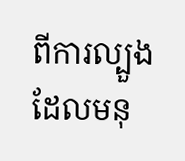ពីការល្បួងដែលមនុ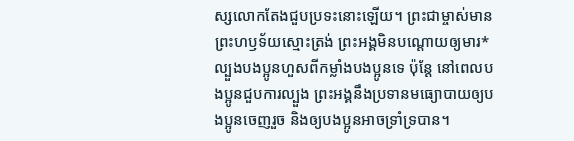ស្សលោកតែងជួបប្រទះនោះឡើយ។ ព្រះជាម្ចាស់មានព្រះហឫទ័យស្មោះត្រង់ ព្រះអង្គមិនបណ្ដោយឲ្យមារ*ល្បួងបងប្អូនហួសពីកម្លាំងបងប្អូនទេ ប៉ុន្តែ នៅពេលបងប្អូនជួបការល្បួង ព្រះអង្គនឹងប្រទានមធ្យោបាយឲ្យបងប្អូនចេញរួច និងឲ្យបងប្អូនអាចទ្រាំទ្របាន។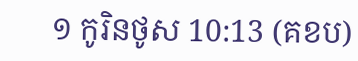១ កូរិនថូស 10:13 (គខប)